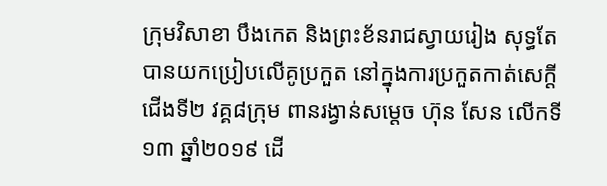ក្រុមវិសាខា បឹងកេត និងព្រះខ័នរាជស្វាយរៀង សុទ្ធតែបានយកប្រៀបលើគូប្រកួត នៅក្នុងការប្រកួតកាត់សេក្តីជើងទី២ វគ្គ៨ក្រុម ពានរង្វាន់សម្តេច ហ៊ុន សែន លើកទី១៣ ឆ្នាំ២០១៩ ដើ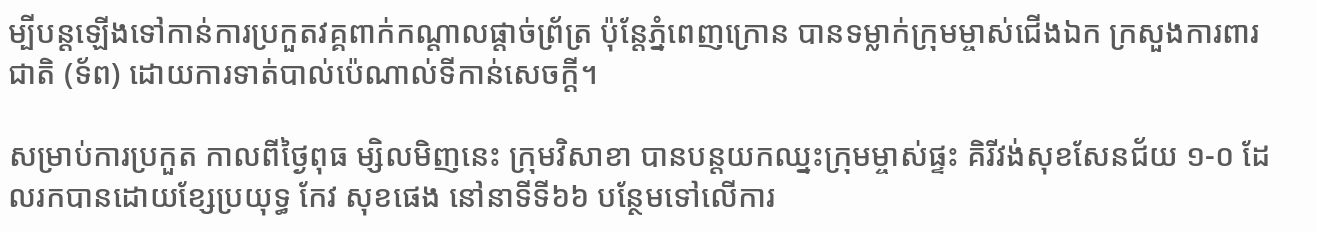ម្បីបន្តឡើងទៅកាន់ការប្រកួតវគ្គពាក់កណ្តាលផ្តាច់ព្រ័ត្រ ប៉ុន្តែភ្នំពេញក្រោន បានទម្លាក់ក្រុមម្ចាស់ជើងឯក ក្រសួងការពារជាតិ (ទ័ព) ដោយការទាត់បាល់ប៉េណាល់ទីកាន់សេចក្តី។

សម្រាប់ការប្រកួត កាលពីថ្ងៃពុធ ម្សិលមិញនេះ ក្រុមវិសាខា បានបន្តយកឈ្នះក្រុមម្ចាស់ផ្ទះ គិរីវង់សុខសែនជ័យ ១-០ ដែលរកបានដោយខ្សែប្រយុទ្ធ កែវ សុខផេង នៅនាទីទី៦៦ បន្ថែមទៅលើការ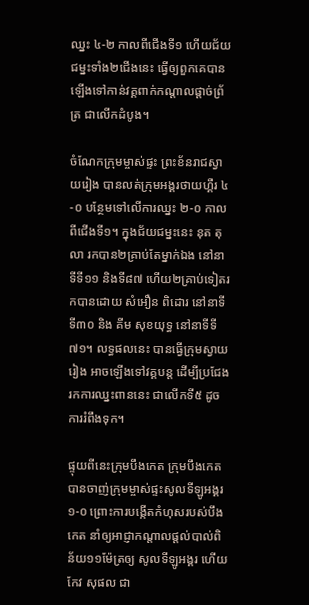ឈ្នះ ៤-២ កាលពីជើងទី១ ហើយជ័យជម្នះទាំង២ជើងនេះ ធ្វើឲ្យពួកគេបានឡើងទៅកាន់វគ្គពាក់កណ្តាលផ្តាច់ព្រ័ត្រ ជាលើកដំបូង។

ចំណែកក្រុមម្ចាស់ផ្ទះ ព្រះខ័នរាជស្វាយរៀង បានលត់ក្រុមអង្គរថាយហ្គឺរ ៤-០ បន្ថែមទៅលើការឈ្នះ ២-០ កាលពីជើងទី១។ ក្នុងជ័យជម្នះនេះ នុត តុលា រកបាន២គ្រាប់តែម្នាក់ឯង នៅនាទីទី១១ និងទី៨៧ ហើយ២គ្រាប់ទៀតរកបានដោយ សំអឿន ពិដោរ នៅនាទីទី៣០ និង គីម សុខយុទ្ធ នៅនាទីទី៧១។ លទ្ធផលនេះ បានធ្វើក្រុមស្វាយរៀង អាចឡើងទៅវគ្គបន្ត ដើម្បីប្រជែងរកការឈ្នះពាននេះ ជាលើកទី៥ ដូចការរំពឹងទុក។

ផ្ទុយពីនេះក្រុមបឹងកេត ក្រុមបឹងកេត បានចាញ់ក្រុមម្ចាស់ផ្ទះសូលទីឡូអង្គរ ១-០ ព្រោះការបង្កើតកំហុសរបស់បឹងកេត នាំឲ្យអាជ្ញាកណ្តាលផ្តល់បាល់ពិន័យ១១ម៉ែត្រឲ្យ សូលទីឡូអង្គរ ហើយ កែវ សុផល ជា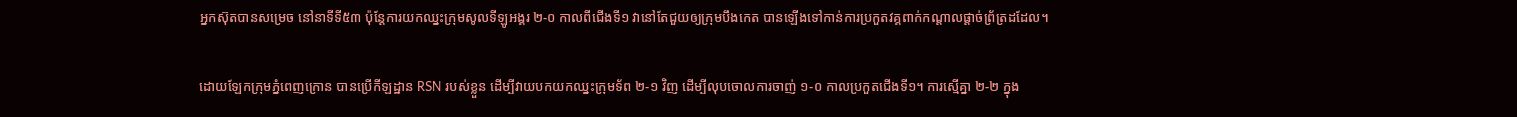អ្នកស៊ុតបានសម្រេច នៅនាទីទី៥៣ ប៉ុន្តែការយកឈ្នះក្រុមសូលទីឡូអង្គរ ២-០ កាលពីជើងទី១ វានៅតែជួយឲ្យក្រុមបឹងកេត បានឡើងទៅកាន់ការប្រកួតវគ្គពាក់កណ្តាលផ្តាច់ព្រ័ត្រដដែល។

ដោយឡែកក្រុមភ្នំពេញក្រោន បានប្រើកីឡដ្ឋាន RSN របស់ខ្លួន ដើម្បីវាយបកយកឈ្នះក្រុមទ័ព ២-១ វិញ ដើម្បីលុបចោលការចាញ់ ១-០ កាលប្រកួតជើងទី១។ ការស្មើគ្នា ២-២ ក្នុង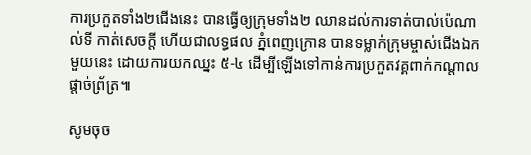ការប្រកួតទាំង២ជើងនេះ បានធ្វើឲ្យក្រុមទាំង២ ឈានដល់ការទាត់បាល់ប៉េណាល់ទី កាត់សេចក្តី ហើយជាលទ្ធផល ភ្នំពេញក្រោន បានទម្លាក់ក្រុមម្ចាស់ជើងឯកមួយនេះ ដោយការយកឈ្នះ ៥-៤ ដើម្បីឡើងទៅកាន់ការប្រកួតវគ្គពាក់កណ្តាលផ្តាច់ព្រ័ត្រ៕

សូមចុច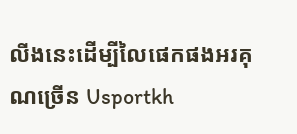លីងនេះដើម្បីលៃផេកផងអរគុណច្រើន Usportkh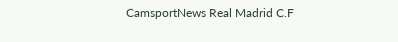CamsportNews Real Madrid C.F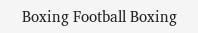Boxing Football Boxing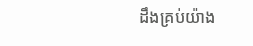ដឹងគ្រប់យ៉ាង